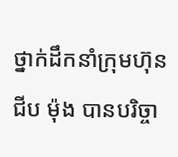ថ្នាក់ដឹកនាំក្រុមហ៊ុន ជីប ម៉ុង បានបរិច្ចា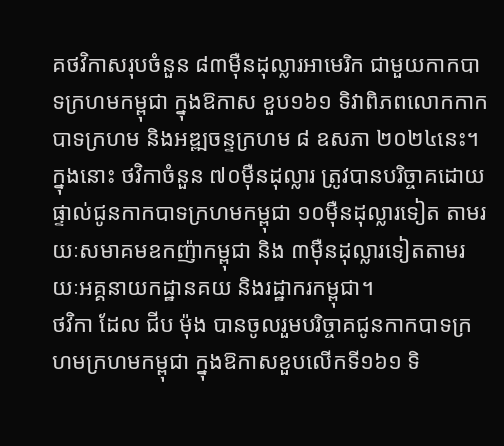គថវិកាសរុបចំនួន ៨៣ម៉ឺនដុល្លារអាមេរិក ជាមួយកាកបាទក្រហមកម្ពុជា ក្នុងឱកាស ខួប១៦១ ទិវាពិភពលោកកាកបាទក្រហម និងអឌ្ឍចន្ទក្រហម ៨ ឧសភា ២០២៤នេះ។ ក្នុងនោះ ថវិកាចំនួន ៧០ម៉ឺនដុល្លារ ត្រូវបានបរិច្ចាគដោយផ្ទាល់ជូនកាកបាទក្រហមកម្ពុជា ១០ម៉ឺនដុល្លារទៀត តាមរយៈសមាគមឧកញ៉ាកម្ពុជា និង ៣ម៉ឺនដុល្លារទៀតតាមរយៈអគ្គនាយកដ្ឋានគយ និងរដ្ឋាករកម្ពុជា។
ថវិកា ដែល ជីប ម៉ុង បានចូលរួមបរិច្ចាគជូនកាកបាទក្រហមក្រហមកម្ពុជា ក្នុងឱកាសខួបលើកទី១៦១ ទិ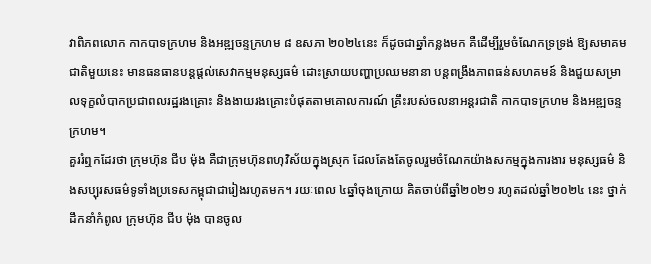វាពិភពលោក កាកបាទក្រហម និងអឌ្ឍចន្ទក្រហម ៨ ឧសភា ២០២៤នេះ ក៏ដូចជាឆ្នាំកន្លងមក គឺដើម្បីរួមចំណែកទ្រទ្រង់ ឱ្យសមាគមជាតិមួយនេះ មានធនធានបន្តផ្តល់សេវាកម្មមនុស្សធម៌ ដោះស្រាយបញ្ហាប្រឈមនានា បន្តពង្រឹងភាពធន់សហគមន៍ និងជួយសម្រាលទុក្ខលំបាកប្រជាពលរដ្ឋរងគ្រោះ និងងាយរងគ្រោះបំផុតតាមគោលការណ៍ គ្រឹះរបស់ចលនាអន្តរជាតិ កាកបាទក្រហម និងអឌ្ឍចន្ទក្រហម។
គួររំឮកដែរថា ក្រុមហ៊ុន ជីប ម៉ុង គឺជាក្រុមហ៊ុនពហុវិស័យក្នុងស្រុក ដែលតែងតែចូលរួមចំណែកយ៉ាងសកម្មក្នុងការងារ មនុស្សធម៌ និងសប្បុរសធម៌ទូទាំងប្រទេសកម្ពុជាជារៀងរហូតមក។ រយៈពេល ៤ឆ្នាំចុងក្រោយ គិតចាប់ពីឆ្នាំ២០២១ រហូតដល់ឆ្នាំ២០២៤ នេះ ថ្នាក់ដឹកនាំកំពូល ក្រុមហ៊ុន ជីប ម៉ុង បានចូល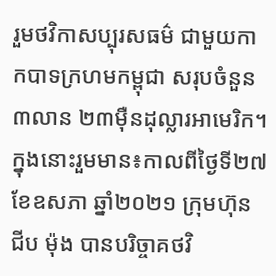រួមថវិកាសប្បុរសធម៌ ជាមួយកាកបាទក្រហមកម្ពុជា សរុបចំនួន៣លាន ២៣ម៉ឺនដុល្លារអាមេរិក។
ក្នុងនោះរួមមាន៖កាលពីថ្ងៃទី២៧ ខែឧសភា ឆ្នាំ២០២១ ក្រុមហ៊ុន ជីប ម៉ុង បានបរិច្ចាគថវិ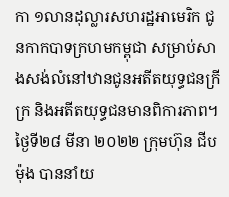កា ១លានដុល្លារសហរដ្ឋអាមេរិក ជូនកាកបាទក្រហមកម្ពុជា សម្រាប់សាងសង់លំនៅឋានជូនអតីតយុទ្ធជនក្រីក្រ និងអតីតយុទ្ធជនមានពិការភាព។ថ្ងៃទី២៨ មីនា ២០២២ ក្រុមហ៊ុន ជីប ម៉ុង បាននាំយ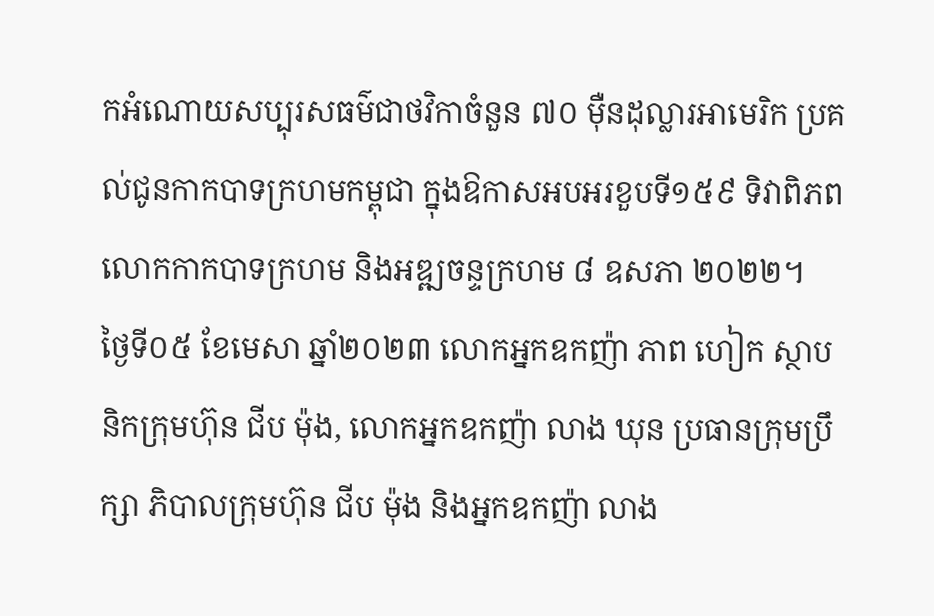កអំណោយសប្បុរសធម៌ជាថវិកាចំនួន ៧០ ម៉ឺនដុល្លារអាមេរិក ប្រគល់ជូនកាកបាទក្រហមកម្ពុជា ក្នុងឱកាសអបអរខួបទី១៥៩ ទិវាពិភពលោកកាកបាទក្រហម និងអឌ្ឍចន្ទក្រហម ៨ ឧសភា ២០២២។
ថ្ងៃទី០៥ ខែមេសា ឆ្នាំ២០២៣ លោកអ្នកឧកញ៉ា ភាព ហៀក ស្ថាបនិកក្រុមហ៊ុន ជីប ម៉ុង, លោកអ្នកឧកញ៉ា លាង ឃុន ប្រធានក្រុមប្រឹក្សា ភិបាលក្រុមហ៊ុន ជីប ម៉ុង និងអ្នកឧកញ៉ា លាង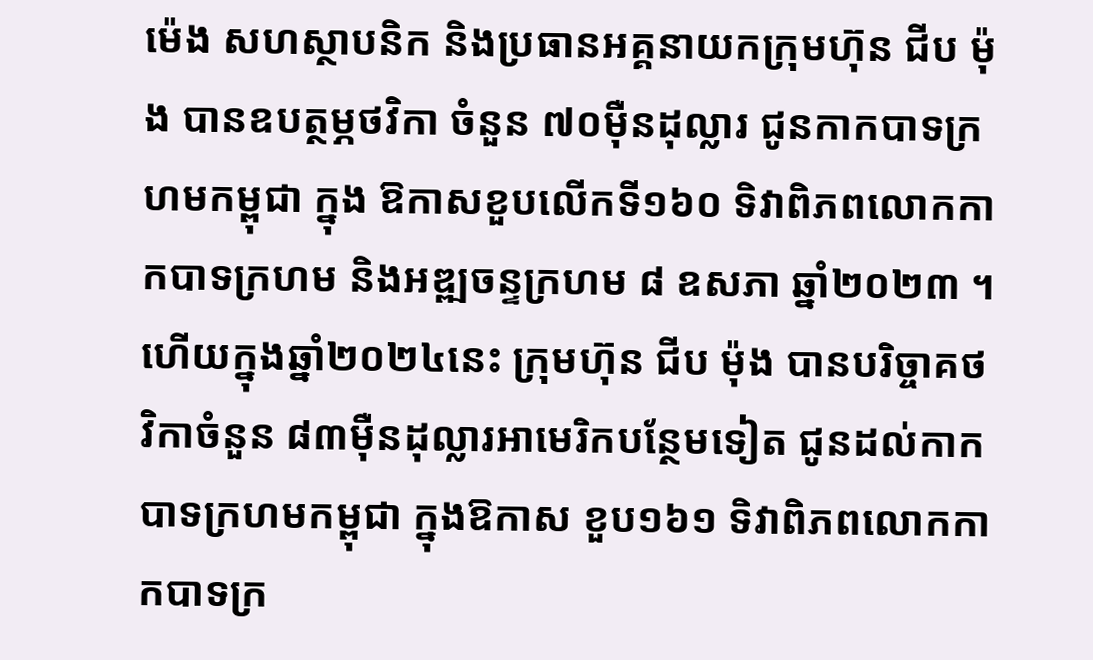ម៉េង សហស្ថាបនិក និងប្រធានអគ្គនាយកក្រុមហ៊ុន ជីប ម៉ុង បានឧបត្ថម្ភថវិកា ចំនួន ៧០ម៉ឺនដុល្លារ ជូនកាកបាទក្រហមកម្ពុជា ក្នុង ឱកាសខួបលើកទី១៦០ ទិវាពិភពលោកកាកបាទក្រហម និងអឌ្ឍចន្ទក្រហម ៨ ឧសភា ឆ្នាំ២០២៣ ។ហើយក្នុងឆ្នាំ២០២៤នេះ ក្រុមហ៊ុន ជីប ម៉ុង បានបរិច្ចាគថវិកាចំនួន ៨៣ម៉ឺនដុល្លារអាមេរិកបន្ថែមទៀត ជូនដល់កាកបាទក្រហមកម្ពុជា ក្នុងឱកាស ខួប១៦១ ទិវាពិភពលោកកាកបាទក្រ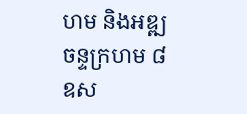ហម និងអឌ្ឍចន្ទក្រហម ៨ ឧស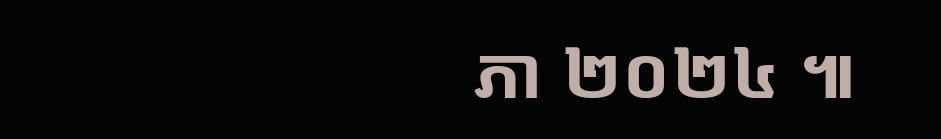ភា ២០២៤ ៕